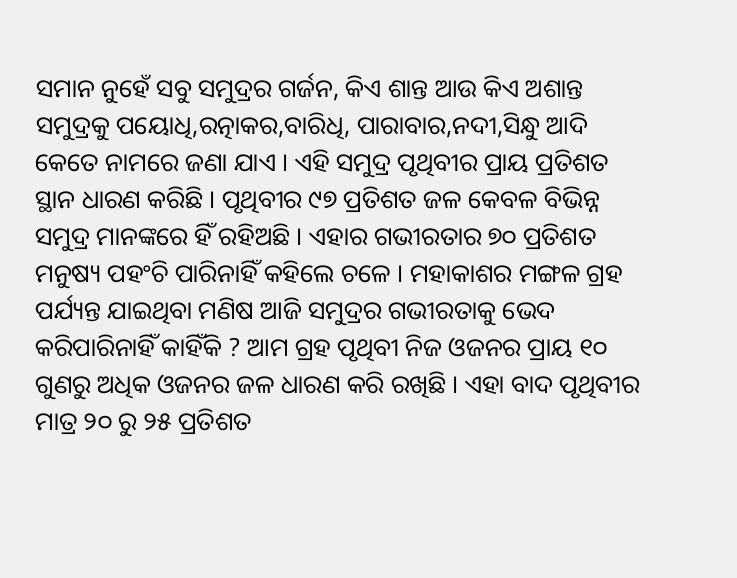ସମାନ ନୁହେଁ ସବୁ ସମୁଦ୍ରର ଗର୍ଜନ, କିଏ ଶାନ୍ତ ଆଉ କିଏ ଅଶାନ୍ତ
ସମୁଦ୍ରକୁ ପୟୋଧି,ରତ୍ନାକର,ବାରିଧି, ପାରାବାର,ନଦୀ,ସିନ୍ଧୁ ଆଦି କେତେ ନାମରେ ଜଣା ଯାଏ । ଏହି ସମୁଦ୍ର ପୃଥିବୀର ପ୍ରାୟ ପ୍ରତିଶତ ସ୍ଥାନ ଧାରଣ କରିଛି । ପୃଥିବୀର ୯୭ ପ୍ରତିଶତ ଜଳ କେବଳ ବିଭିନ୍ନ ସମୁଦ୍ର ମାନଙ୍କରେ ହିଁ ରହିଅଛି । ଏହାର ଗଭୀରତାର ୭୦ ପ୍ରତିଶତ ମନୁଷ୍ୟ ପହଂଚି ପାରିନାହିଁ କହିଲେ ଚଳେ । ମହାକାଶର ମଙ୍ଗଳ ଗ୍ରହ ପର୍ଯ୍ୟନ୍ତ ଯାଇଥିବା ମଣିଷ ଆଜି ସମୁଦ୍ରର ଗଭୀରତାକୁ ଭେଦ କରିପାରିନାହିଁ କାହିଁକି ? ଆମ ଗ୍ରହ ପୃଥିବୀ ନିଜ ଓଜନର ପ୍ରାୟ ୧୦ ଗୁଣରୁ ଅଧିକ ଓଜନର ଜଳ ଧାରଣ କରି ରଖିଛି । ଏହା ବାଦ ପୃଥିବୀର ମାତ୍ର ୨୦ ରୁ ୨୫ ପ୍ରତିଶତ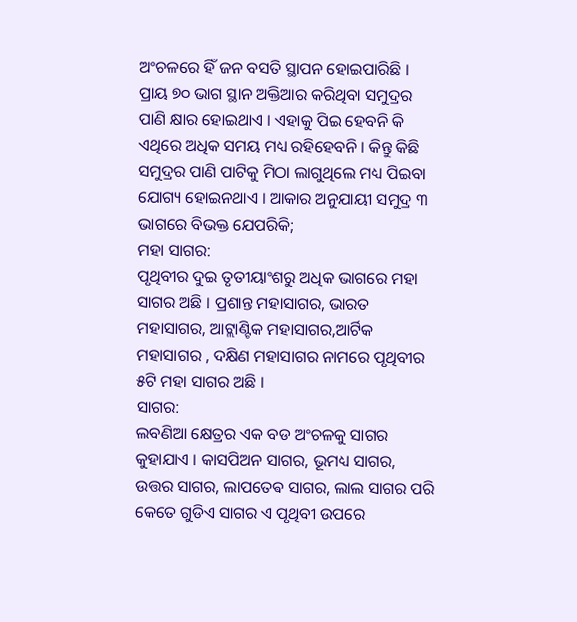ଅଂଚଳରେ ହିଁ ଜନ ବସତି ସ୍ଥାପନ ହୋଇପାରିଛି । ପ୍ରାୟ ୭୦ ଭାଗ ସ୍ଥାନ ଅକ୍ତିଆର କରିଥିବା ସମୁଦ୍ରର ପାଣି କ୍ଷାର ହୋଇଥାଏ । ଏହାକୁ ପିଇ ହେବନି କି ଏଥିରେ ଅଧିକ ସମୟ ମଧ୍ୟ ରହିହେବନି । କିନ୍ତୁ କିଛି ସମୁଦ୍ରର ପାଣି ପାଟିକୁ ମିଠା ଲାଗୁଥିଲେ ମଧ୍ୟ ପିଇବା ଯୋଗ୍ୟ ହୋଇନଥାଏ । ଆକାର ଅନୁଯାୟୀ ସମୁଦ୍ର ୩ ଭାଗରେ ବିଭକ୍ତ ଯେପରିକି;
ମହା ସାଗର:
ପୃଥିବୀର ଦୁଇ ତୃତୀୟାଂଶରୁ ଅଧିକ ଭାଗରେ ମହା ସାଗର ଅଛି । ପ୍ରଶାନ୍ତ ମହାସାଗର, ଭାରତ ମହାସାଗର, ଆଟ୍ଲାଣ୍ଟିକ ମହାସାଗର,ଆର୍ଟିକ ମହାସାଗର , ଦକ୍ଷିଣ ମହାସାଗର ନାମରେ ପୃଥିବୀର ୫ଟି ମହା ସାଗର ଅଛି ।
ସାଗର:
ଲବଣିଆ କ୍ଷେତ୍ରର ଏକ ବଡ ଅଂଚଳକୁ ସାଗର କୁହାଯାଏ । କାସପିଅନ ସାଗର, ଭୂମଧ୍ୟ ସାଗର, ଉତ୍ତର ସାଗର, ଲାପତେଵ ସାଗର, ଲାଲ ସାଗର ପରି କେତେ ଗୁଡିଏ ସାଗର ଏ ପୃଥିବୀ ଉପରେ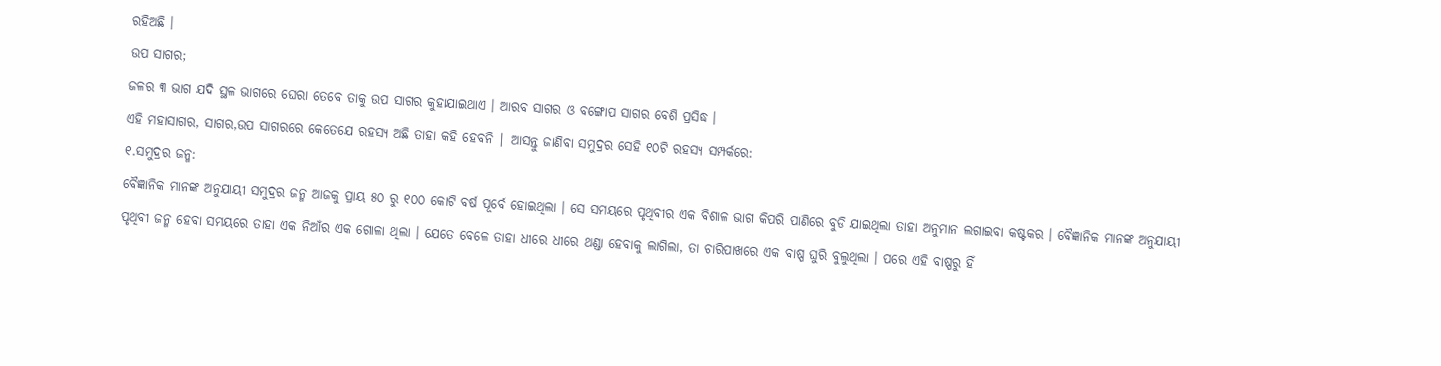ରହିଅଛି ।
ଉପ ସାଗର;
ଜଳର ୩ ଭାଗ ଯଦି ସ୍ଥଳ ଭାଗରେ ଘେରା ତେବେ ତାକୁ ଉପ ସାଗର କୁହାଯାଇଥାଏ । ଆରବ ସାଗର ଓ ବଙ୍ଗୋପ ସାଗର ବେଶି ପ୍ରସିଦ୍ଧ ।
ଏହି ମହାସାଗର, ସାଗର,ଉପ ସାଗରରେ କେତେଯେ ରହସ୍ୟ ଅଛି ତାହା କହି ହେବନି | ଆସନ୍ତୁ ଜାଣିବା ସମୁଦ୍ରର ସେହି ୧୦ଟି ରହସ୍ୟ ସମ୍ପର୍କରେ:
୧.ସମୁଦ୍ରର ଜନ୍ମ:
ବୈଜ୍ଞାନିକ ମାନଙ୍କ ଅନୁଯାୟୀ ସମୁଦ୍ରର ଜନ୍ମ ଆଜକୁ ପ୍ରାୟ ୫୦ ରୁ ୧୦୦ କୋଟି ବର୍ଷ ପୂର୍ବେ ହୋଇଥିଲା । ସେ ସମୟରେ ପୃଥିବୀର ଏକ ବିଶାଳ ଭାଗ କିପରି ପାଣିରେ ବୁଡି ଯାଇଥିଲା ତାହା ଅନୁମାନ ଲଗାଇବା କଷ୍ଟକର । ବୈଜ୍ଞାନିକ ମାନଙ୍କ ଅନୁଯାୟୀ ପୃଥିବୀ ଜନ୍ମ ହେବା ସମୟରେ ତାହା ଏକ ନିଆଁର ଏକ ଗୋଳା ଥିଲା । ଯେତେ ବେଳେ ତାହା ଧୀରେ ଧୀରେ ଥଣ୍ଡା ହେବାକୁ ଲାଗିଲା, ତା ଚାରିପାଖରେ ଏକ ବାଷ୍ପ ଘୁରି ବୁଲୁଥିଲା । ପରେ ଏହି ବାଷ୍ପରୁ ହିଁ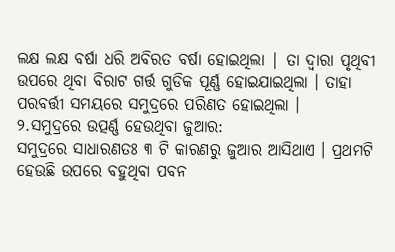ଲକ୍ଷ ଲକ୍ଷ ବର୍ଷା ଧରି ଅବିରତ ବର୍ଷା ହୋଇଥିଲା | ତା ଦ୍ୱାରା ପୃଥିବୀ ଉପରେ ଥିବା ବିରାଟ ଗର୍ତ୍ତ ଗୁଡିକ ପୂର୍ଣ୍ଣ ହୋଇଯାଇଥିଲା । ତାହା ପରବର୍ତ୍ତୀ ସମୟରେ ସମୁଦ୍ରରେ ପରିଣତ ହୋଇଥିଲା ।
୨.ସମୁଦ୍ରରେ ଉତ୍ପର୍ଣ୍ଣ ହେଉଥିବା ଜୁଆର:
ସମୁଦ୍ରରେ ସାଧାରଣତଃ ୩ ଟି କାରଣରୁ ଜୁଆର ଆସିଥାଏ । ପ୍ରଥମଟି ହେଉଛି ଉପରେ ବହୁଥିବା ପବନ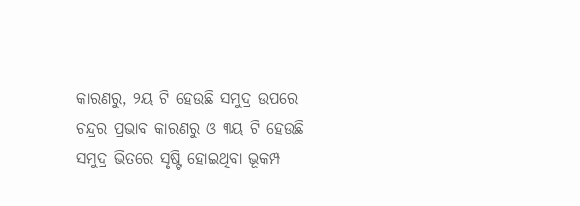କାରଣରୁ, ୨ୟ ଟି ହେଉଛି ସମୁଦ୍ର ଉପରେ ଚନ୍ଦ୍ରର ପ୍ରଭାବ କାରଣରୁ ଓ ୩ୟ ଟି ହେଉଛି ସମୁଦ୍ର ଭିତରେ ସୃଷ୍ଟି ହୋଇଥିବା ଭୂକମ୍ପ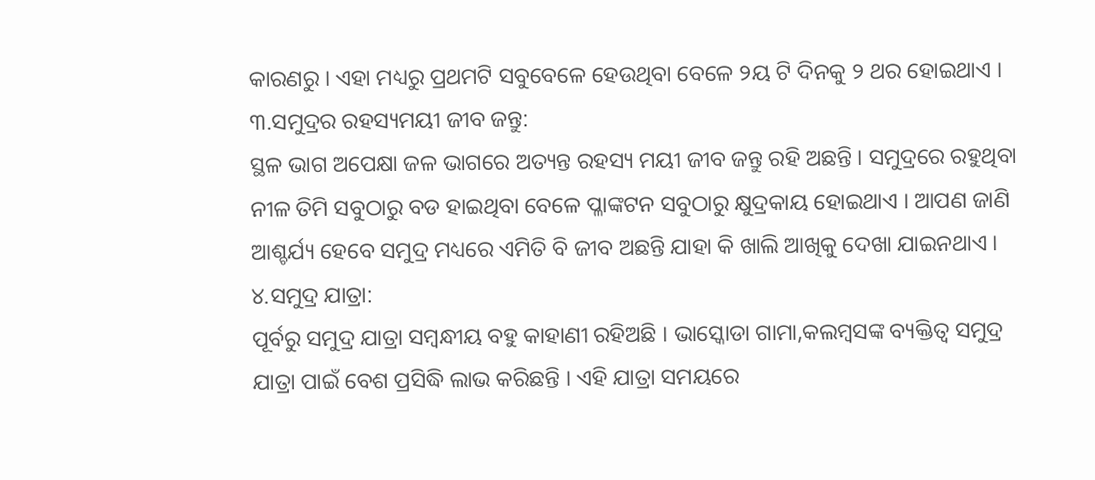କାରଣରୁ । ଏହା ମଧ୍ୟରୁ ପ୍ରଥମଟି ସବୁବେଳେ ହେଉଥିବା ବେଳେ ୨ୟ ଟି ଦିନକୁ ୨ ଥର ହୋଇଥାଏ ।
୩.ସମୁଦ୍ରର ରହସ୍ୟମୟୀ ଜୀବ ଜନ୍ତୁ:
ସ୍ଥଳ ଭାଗ ଅପେକ୍ଷା ଜଳ ଭାଗରେ ଅତ୍ୟନ୍ତ ରହସ୍ୟ ମୟୀ ଜୀବ ଜନ୍ତୁ ରହି ଅଛନ୍ତି । ସମୁଦ୍ରରେ ରହୁଥିବା ନୀଳ ତିମି ସବୁଠାରୁ ବଡ ହାଇଥିବା ବେଳେ ପ୍ଳାଙ୍କଟନ ସବୁଠାରୁ କ୍ଷୁଦ୍ରକାୟ ହୋଇଥାଏ । ଆପଣ ଜାଣି ଆଶ୍ଚର୍ଯ୍ୟ ହେବେ ସମୁଦ୍ର ମଧ୍ୟରେ ଏମିତି ବି ଜୀବ ଅଛନ୍ତି ଯାହା କି ଖାଲି ଆଖିକୁ ଦେଖା ଯାଇନଥାଏ ।
୪.ସମୁଦ୍ର ଯାତ୍ରା:
ପୂର୍ବରୁ ସମୁଦ୍ର ଯାତ୍ରା ସମ୍ବନ୍ଧୀୟ ବହୁ କାହାଣୀ ରହିଅଛି । ଭାସ୍କୋଡା ଗାମା,କଲମ୍ବସଙ୍କ ବ୍ୟକ୍ତିତ୍ୱ ସମୁଦ୍ର ଯାତ୍ରା ପାଇଁ ବେଶ ପ୍ରସିଦ୍ଧି ଲାଭ କରିଛନ୍ତି । ଏହି ଯାତ୍ରା ସମୟରେ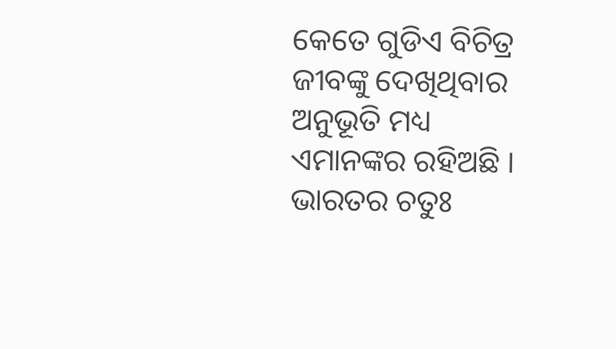କେତେ ଗୁଡିଏ ବିଚିତ୍ର ଜୀବଙ୍କୁ ଦେଖିଥିବାର ଅନୁଭୂତି ମଧ୍ୟ ଏମାନଙ୍କର ରହିଅଛି । ଭାରତର ଚତୁଃ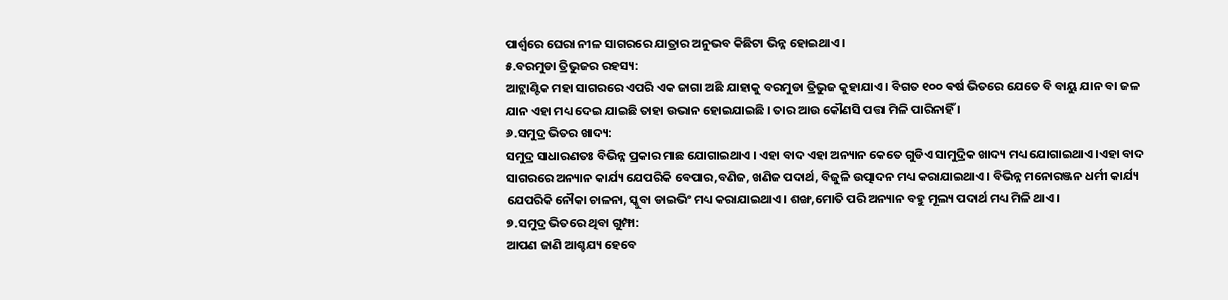ପାର୍ଶ୍ୱରେ ଘେରା ନୀଳ ସାଗରରେ ଯାତ୍ରାର ଅନୁଭବ କିଛିଟା ଭିନ୍ନ ହୋଇଥାଏ ।
୫.ବରମୁଡା ତ୍ରିଭୁଜର ରହସ୍ୟ:
ଆଟ୍ଲାଣ୍ଟିକ ମହା ସାଗରରେ ଏପରି ଏକ ଜାଗା ଅଛି ଯାହାକୁ ବରମୁଡା ତ୍ରିଭୁଜ କୁହାଯାଏ । ବିଗତ ୧୦୦ ଵର୍ଷ ଭିତରେ ଯେତେ ବି ବାୟୁ ଯାନ ବା ଜଳ ଯାନ ଏହା ମଧ୍ୟ ଦେଇ ଯାଇଛି ତାହା ଉଭାନ ହୋଇଯାଇଛି । ତାର ଆଉ କୌଣସି ପତ୍ତା ମିଳି ପାରିନାହିଁ ।
୬.ସମୁଦ୍ର ଭିତର ଖାଦ୍ୟ:
ସମୁଦ୍ର ସାଧାରଣତଃ ବିଭିନ୍ନ ପ୍ରକାର ମାଛ ଯୋଗାଇଥାଏ । ଏହା ବାଦ ଏହା ଅନ୍ୟାନ କେତେ ଗୁଡିଏ ସାମୁଦ୍ରିକ ଖାଦ୍ୟ ମଧ୍ୟ ଯୋଗାଇଥାଏ ।ଏହା ବାଦ ସାଗରରେ ଅନ୍ୟାନ କାର୍ଯ୍ୟ ଯେପରିକି ବେପାର,ବଣିଜ, ଖଣିଜ ପଦାର୍ଥ, ବିଜୁଳି ଉତ୍ପାଦନ ମଧ୍ୟ କରାଯାଇଥାଏ । ବିଭିନ୍ନ ମନୋରଞ୍ଜନ ଧର୍ମୀ କାର୍ଯ୍ୟ ଯେପରିକି ନୌକା ଚାଳନା, ସ୍କୁବା ଡାଇଭିଂ ମଧ୍ୟ କରାଯାଇଥାଏ । ଶଙ୍ଖ,ମୋତି ପରି ଅନ୍ୟାନ ବହୁ ମୂଲ୍ୟ ପଦାର୍ଥ ମଧ୍ୟ ମିଳି ଥାଏ।
୭.ସମୁଦ୍ର ଭିତରେ ଥିବା ଗୁମ୍ଫା:
ଆପଣ ଜାଣି ଆଶ୍ଚଯ୍ୟ ହେବେ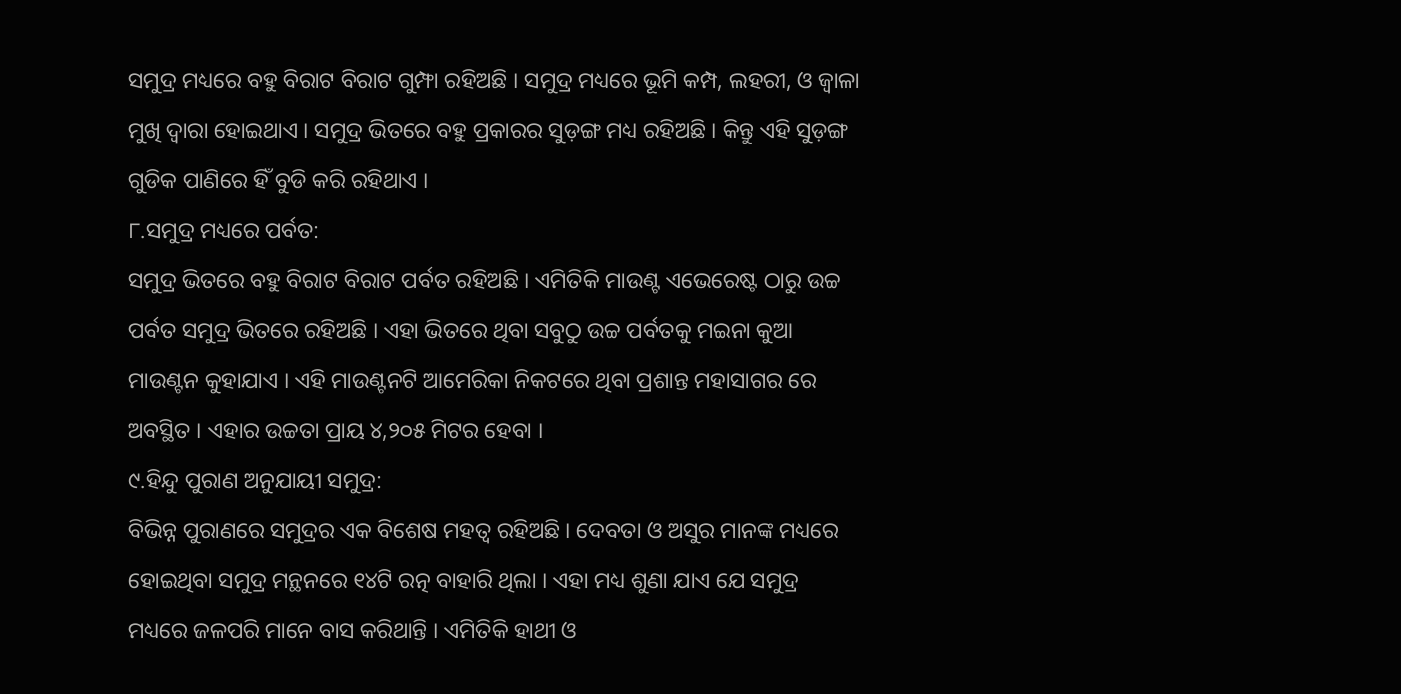ସମୁଦ୍ର ମଧ୍ୟରେ ବହୁ ବିରାଟ ବିରାଟ ଗୁମ୍ଫା ରହିଅଛି । ସମୁଦ୍ର ମଧ୍ୟରେ ଭୂମି କମ୍ପ, ଲହରୀ, ଓ ଜ୍ୱାଳା ମୁଖି ଦ୍ୱାରା ହୋଇଥାଏ । ସମୁଦ୍ର ଭିତରେ ବହୁ ପ୍ରକାରର ସୁଡ଼ଙ୍ଗ ମଧ୍ୟ ରହିଅଛି । କିନ୍ତୁ ଏହି ସୁଡ଼ଙ୍ଗ ଗୁଡିକ ପାଣିରେ ହିଁ ବୁଡି କରି ରହିଥାଏ ।
୮.ସମୁଦ୍ର ମଧ୍ୟରେ ପର୍ବତ:
ସମୁଦ୍ର ଭିତରେ ବହୁ ବିରାଟ ବିରାଟ ପର୍ବତ ରହିଅଛି । ଏମିତିକି ମାଉଣ୍ଟ ଏଭେରେଷ୍ଟ ଠାରୁ ଉଚ୍ଚ ପର୍ବତ ସମୁଦ୍ର ଭିତରେ ରହିଅଛି । ଏହା ଭିତରେ ଥିବା ସବୁଠୁ ଉଚ୍ଚ ପର୍ବତକୁ ମଇନା କୁଆ ମାଉଣ୍ଟନ କୁହାଯାଏ । ଏହି ମାଉଣ୍ଟନଟି ଆମେରିକା ନିକଟରେ ଥିବା ପ୍ରଶାନ୍ତ ମହାସାଗର ରେ ଅବସ୍ଥିତ । ଏହାର ଉଚ୍ଚତା ପ୍ରାୟ ୪,୨୦୫ ମିଟର ହେବା ।
୯.ହିନ୍ଦୁ ପୁରାଣ ଅନୁଯାୟୀ ସମୁଦ୍ର:
ବିଭିନ୍ନ ପୁରାଣରେ ସମୁଦ୍ରର ଏକ ବିଶେଷ ମହତ୍ୱ ରହିଅଛି । ଦେବତା ଓ ଅସୁର ମାନଙ୍କ ମଧ୍ୟରେ ହୋଇଥିବା ସମୁଦ୍ର ମନ୍ଥନରେ ୧୪ଟି ରତ୍ନ ବାହାରି ଥିଲା । ଏହା ମଧ୍ୟ ଶୁଣା ଯାଏ ଯେ ସମୁଦ୍ର ମଧ୍ୟରେ ଜଳପରି ମାନେ ବାସ କରିଥାନ୍ତି । ଏମିତିକି ହାଥୀ ଓ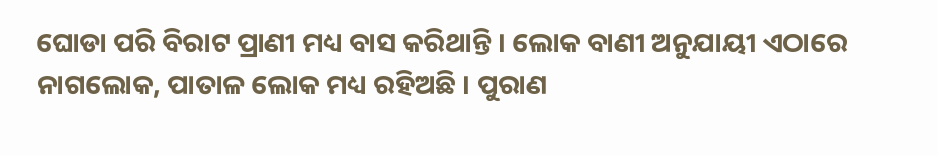ଘୋଡା ପରି ବିରାଟ ପ୍ରାଣୀ ମଧ୍ୟ ବାସ କରିଥାନ୍ତି । ଲୋକ ବାଣୀ ଅନୁଯାୟୀ ଏଠାରେ ନାଗଲୋକ, ପାତାଳ ଲୋକ ମଧ୍ୟ ରହିଅଛି । ପୁରାଣ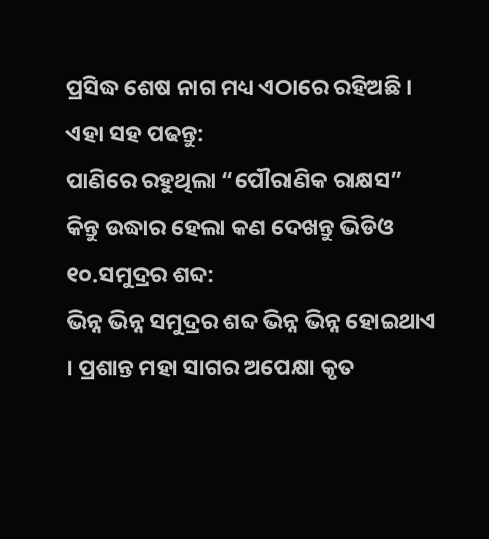ପ୍ରସିଦ୍ଧ ଶେଷ ନାଗ ମଧ୍ୟ ଏଠାରେ ରହିଅଛି ।
ଏହା ସହ ପଢନ୍ତୁ:
ପାଣିରେ ରହୁଥିଲା “ପୌରାଣିକ ରାକ୍ଷସ” କିନ୍ତୁ ଉଦ୍ଧାର ହେଲା କଣ ଦେଖନ୍ତୁ ଭିଡିଓ
୧୦.ସମୁଦ୍ରର ଶବ୍ଦ:
ଭିନ୍ନ ଭିନ୍ନ ସମୁଦ୍ରର ଶବ୍ଦ ଭିନ୍ନ ଭିନ୍ନ ହୋଇଥାଏ । ପ୍ରଶାନ୍ତ ମହା ସାଗର ଅପେକ୍ଷା କୃତ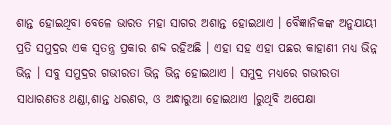ଶାନ୍ତ ହୋଇଥିବା ବେଳେ ଭାରତ ମହା ସାଗର ଅଶାନ୍ତ ହୋଇଥାଏ । ବୈଜ୍ଞାନିକଙ୍କ ଅନୁଯାୟୀ ପ୍ରତି ସମୁଦ୍ରର ଏକ ସ୍ୱତନ୍ତ୍ର ପ୍ରକାର ଶବ୍ଦ ରହିଅଛି । ଏହା ସହ ଏହା ପଛର କାହାଣୀ ମଧ୍ୟ ଭିନ୍ନ ଭିନ୍ନ । ସବୁ ସମୁଦ୍ରର ଗଭୀରତା ଭିନ୍ନ ଭିନ୍ନ ହୋଇଥାଏ । ସମୁଦ୍ର ମଧ୍ୟରେ ଗଭୀରତା ସାଧାରଣତଃ ଥଣ୍ଡା,ଶାନ୍ତ ଧରଣର, ଓ ଅନ୍ଧାରୁଆ ହୋଇଥାଏ ।ରୁଥିବି ଅପେକ୍ଷା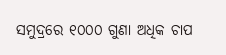ସମୁଦ୍ରରେ ୧୦୦୦ ଗୁଣା ଅଧିକ ଚାପ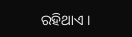ରହିଥାଏ ।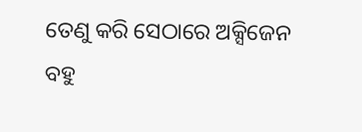ତେଣୁ କରି ସେଠାରେ ଅକ୍ସିଜେନ ବହୁ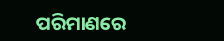ପରିମାଣରେ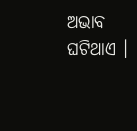ଅଭାବ ଘଟିଥାଏ ।